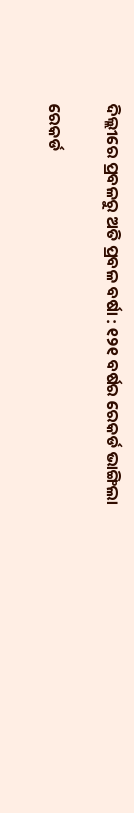ଦିଲ୍ଲୀରେ ପ୍ରବଳରୁ ଅତି ପ୍ରବଳ ବର୍ଷା : ୧୨୧ ବର୍ଷର ରେକର୍ଡ ଭାଙ୍ଗିଲା

ରେକର୍ଡ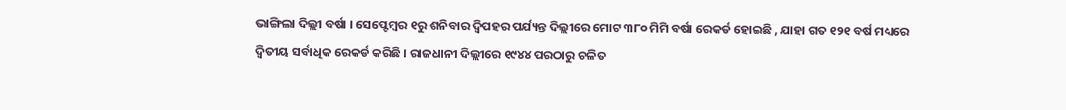ଭାଙ୍ଗିଲା ଦିଲ୍ଲୀ ବର୍ଷା । ସେପ୍ଟେମ୍ୱର ୧ରୁ ଶନିବାର ଦ୍ୱିପହର ପର୍ଯ୍ୟନ୍ତ ଦିଲ୍ଲୀରେ ମୋଟ ୩୮୦ ମିମି ବର୍ଷା ରେକର୍ଡ ହୋଇଛି , ଯାହା ଗତ ୧୨୧ ବର୍ଷ ମଧ୍ୟରେ ଦ୍ୱିତୀୟ ସର୍ବାଧିକ ରେକର୍ଡ କରିଛି । ରାଜଧାନୀ ଦିଲ୍ଲୀରେ ୧୯୪୪ ପରଠାରୁ ଚଳିତ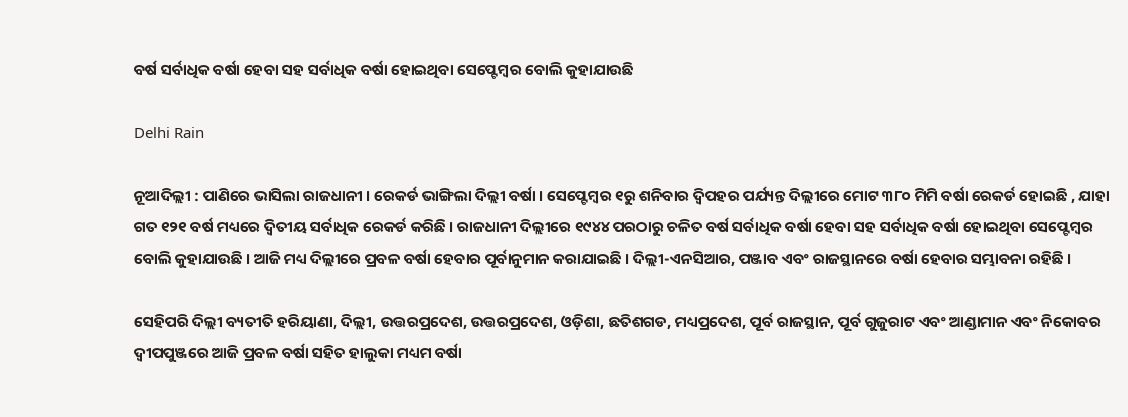ବର୍ଷ ସର୍ବାଧିକ ବର୍ଷା ହେବା ସହ ସର୍ବାଧିକ ବର୍ଷା ହୋଇଥିବା ସେପ୍ଟେମ୍ବର ବୋଲି କୁହାଯାଉଛି

Delhi Rain

ନୂଆଦିଲ୍ଲୀ : ପାଣିରେ ଭାସିଲା ରାଜଧାନୀ । ରେକର୍ଡ ଭାଙ୍ଗିଲା ଦିଲ୍ଲୀ ବର୍ଷା । ସେପ୍ଟେମ୍ୱର ୧ରୁ ଶନିବାର ଦ୍ୱିପହର ପର୍ଯ୍ୟନ୍ତ ଦିଲ୍ଲୀରେ ମୋଟ ୩୮୦ ମିମି ବର୍ଷା ରେକର୍ଡ ହୋଇଛି , ଯାହା ଗତ ୧୨୧ ବର୍ଷ ମଧ୍ୟରେ ଦ୍ୱିତୀୟ ସର୍ବାଧିକ ରେକର୍ଡ କରିଛି । ରାଜଧାନୀ ଦିଲ୍ଲୀରେ ୧୯୪୪ ପରଠାରୁ ଚଳିତ ବର୍ଷ ସର୍ବାଧିକ ବର୍ଷା ହେବା ସହ ସର୍ବାଧିକ ବର୍ଷା ହୋଇଥିବା ସେପ୍ଟେମ୍ବର ବୋଲି କୁହାଯାଉଛି । ଆଜି ମଧ୍ୟ ଦିଲ୍ଲୀରେ ପ୍ରବଳ ବର୍ଷା ହେବାର ପୂର୍ବାନୁମାନ କରାଯାଇଛି । ଦିଲ୍ଲୀ-ଏନସିଆର, ପଞ୍ଜାବ ଏବଂ ରାଜସ୍ଥାନରେ ବର୍ଷା ହେବାର ସମ୍ଭାବନା ରହିଛି ।

ସେହିପରି ଦିଲ୍ଲୀ ବ୍ୟତୀତି ହରିୟାଣା, ଦିଲ୍ଲୀ, ଉତ୍ତରପ୍ରଦେଶ, ଉତ୍ତରପ୍ରଦେଶ, ଓଡ଼ିଶା, ଛତିଶଗଡ, ମଧ୍ୟପ୍ରଦେଶ, ପୂର୍ବ ରାଜସ୍ଥାନ, ପୂର୍ବ ଗୁଜୁରାଟ ଏବଂ ଆଣ୍ଡାମାନ ଏବଂ ନିକୋବର ଦ୍ୱୀପପୁଞ୍ଜରେ ଆଜି ପ୍ରବଳ ବର୍ଷା ସହିତ ହାଲୁକା ମଧ୍ୟମ ବର୍ଷା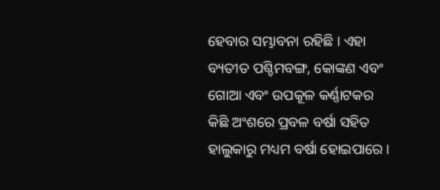ହେବାର ସମ୍ଭାବନା ରହିଛି । ଏହା ବ୍ୟତୀତ ପଶ୍ଚିମବଙ୍ଗ, କୋଙ୍କଣ ଏବଂ ଗୋଆ ଏବଂ ଉପକୂଳ କର୍ଣ୍ଣାଟକର କିଛି ଅଂଶରେ ପ୍ରବଳ ବର୍ଷା ସହିତ ହାଲୁକାରୁ ମଧ୍ୟମ ବର୍ଷା ହୋଇପାରେ ।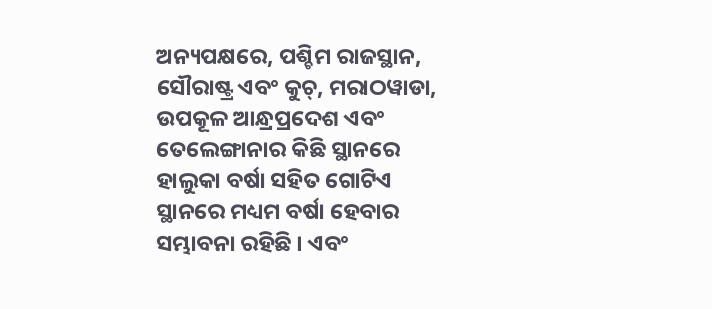ଅନ୍ୟପକ୍ଷରେ, ପଶ୍ଚିମ ରାଜସ୍ଥାନ, ସୌରାଷ୍ଟ୍ର ଏବଂ କୁଚ୍, ମରାଠୱାଡା, ଉପକୂଳ ଆନ୍ଧ୍ରପ୍ରଦେଶ ଏବଂ ତେଲେଙ୍ଗାନାର କିଛି ସ୍ଥାନରେ ହାଲୁକା ବର୍ଷା ସହିତ ଗୋଟିଏ ସ୍ଥାନରେ ମଧ୍ୟମ ବର୍ଷା ହେବାର ସମ୍ଭାବନା ରହିଛି । ଏବଂ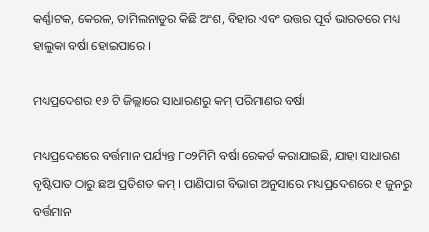କର୍ଣ୍ଣାଟକ, କେରଳ, ତାମିଲନାଡୁର କିଛି ଅଂଶ, ବିହାର ଏବଂ ଉତ୍ତର ପୂର୍ବ ଭାରତରେ ମଧ୍ୟ ହାଲୁକା ବର୍ଷା ହୋଇପାରେ ।

ମଧ୍ୟପ୍ରଦେଶର ୧୬ ଟି ଜିଲ୍ଲାରେ ସାଧାରଣରୁ କମ୍‌ ପରିମାଣର ବର୍ଷା

ମଧ୍ୟପ୍ରଦେଶରେ ବର୍ତ୍ତମାନ ପର୍ଯ୍ୟନ୍ତ ୮୦୨ମିମି ବର୍ଷା ରେକର୍ଡ କରାଯାଇଛି, ଯାହା ସାଧାରଣ ବୃଷ୍ଟିପାତ ଠାରୁ ଛଅ ପ୍ରତିଶତ କମ୍ । ପାଣିପାଗ ବିଭାଗ ଅନୁସାରେ ମଧ୍ୟପ୍ରଦେଶରେ ୧ ଜୁନରୁ ବର୍ତ୍ତମାନ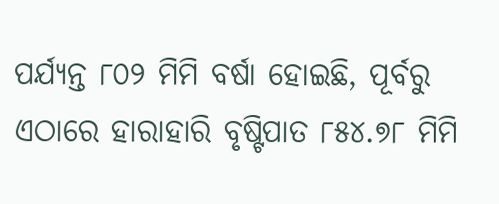ପର୍ଯ୍ୟନ୍ତ ୮୦୨ ମିମି ବର୍ଷା ହୋଇଛି, ପୂର୍ବରୁ ଏଠାରେ ହାରାହାରି ବୃଷ୍ଟିପାତ ୮୫୪.୭୮ ମିମି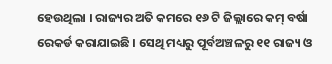ହେଉଥିଲା । ରାଜ୍ୟର ଅତି କମରେ ୧୬ ଟି ଜିଲ୍ଲାରେ କମ୍ ବର୍ଷା ରେକର୍ଡ କରାଯାଇଛି । ସେଥି ମଧ୍ୟରୁ ପୂର୍ବଅଞ୍ଚଳରୁ ୧୧ ରାଜ୍ୟ ଓ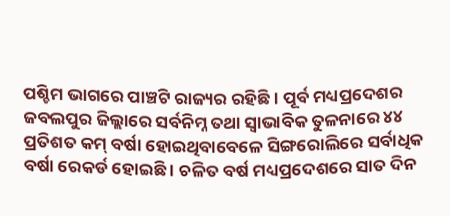ପଶ୍ଚିମ ଭାଗରେ ପାଞ୍ଚଟି ରାଜ୍ୟର ରହିଛି । ପୂର୍ବ ମଧ୍ୟପ୍ରଦେଶର ଜବଲପୁର ଜିଲ୍ଲାରେ ସର୍ବନିମ୍ନ ତଥା ସ୍ୱାଭାବିକ ତୁଳନାରେ ୪୪ ପ୍ରତିଶତ କମ୍ ବର୍ଷା ହୋଇଥିବାବେଳେ ସିଙ୍ଗରୋଲିରେ ସର୍ବାଧିକ ବର୍ଷା ରେକର୍ଡ ହୋଇଛି । ଚଳିତ ବର୍ଷ ମଧ୍ୟପ୍ରଦେଶରେ ସାତ ଦିନ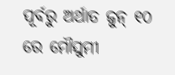ପୂର୍ବରୁ ଅର୍ଥାତ ଜୁନ୍ ୧୦ ରେ ମୌସୁମୀ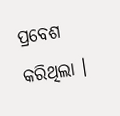ପ୍ରବେଶ କରିଥିଲା ।